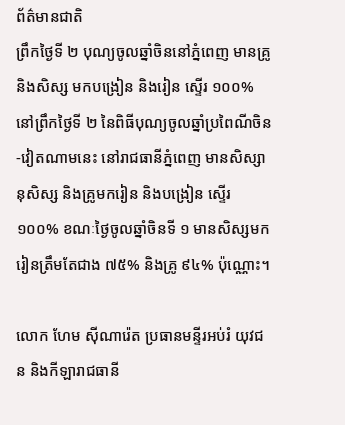ព័ត៌មានជាតិ
ព្រឹកថ្ងៃទី ២ បុណ្យចូលឆ្នាំចិននៅភ្នំពេញ មានគ្រូ និងសិស្ស មកបង្រៀន និងរៀន ស្ទើរ ១០០%
នៅព្រឹកថ្ងៃទី ២ នៃពិធីបុណ្យចូលឆ្នាំប្រពៃណីចិន-វៀតណាមនេះ នៅរាជធានីភ្នំពេញ មានសិស្សានុសិស្ស និងគ្រូមករៀន និងបង្រៀន ស្ទើរ ១០០% ខណៈថ្ងៃចូលឆ្នាំចិនទី ១ មានសិស្សមករៀនត្រឹមតែជាង ៧៥% និងគ្រូ ៩៤% ប៉ុណ្ណោះ។

លោក ហែម ស៊ីណារ៉េត ប្រធានមន្ទីរអប់រំ យុវជន និងកីឡារាជធានី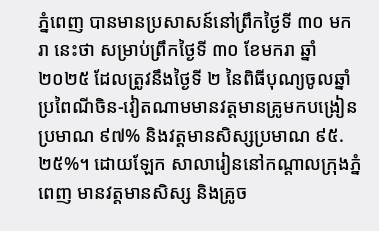ភ្នំពេញ បានមានប្រសាសន៍នៅព្រឹកថ្ងៃទី ៣០ មករា នេះថា សម្រាប់ព្រឹកថ្ងៃទី ៣០ ខែមករា ឆ្នាំ ២០២៥ ដែលត្រូវនឹងថ្ងៃទី ២ នៃពិធីបុណ្យចូលឆ្នាំប្រពៃណីចិន-វៀតណាមមានវត្តមានគ្រូមកបង្រៀនប្រមាណ ៩៧% និងវត្តមានសិស្សប្រមាណ ៩៥.២៥%។ ដោយឡែក សាលារៀននៅកណ្តាលក្រុងភ្នំពេញ មានវត្តមានសិស្ស និងគ្រូច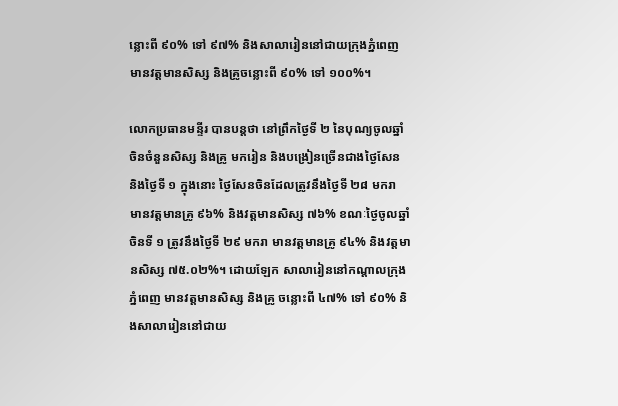ន្លោះពី ៩០% ទៅ ៩៧% និងសាលារៀននៅជាយក្រុងភ្នំពេញមានវត្តមានសិស្ស និងគ្រូចន្លោះពី ៩០% ទៅ ១០០%។

លោកប្រធានមន្ទីរ បានបន្តថា នៅព្រឹកថ្ងៃទី ២ នៃបុណ្យចូលឆ្នាំចិនចំនួនសិស្ស និងគ្រូ មករៀន និងបង្រៀនច្រើនជាងថ្ងៃសែន និងថ្ងៃទី ១ ក្នុងនោះ ថ្ងៃសែនចិនដែលត្រូវនឹងថ្ងៃទី ២៨ មករា មានវត្តមានគ្រូ ៩៦% និងវត្តមានសិស្ស ៧៦% ខណៈថ្ងៃចូលឆ្នាំចិនទី ១ ត្រូវនឹងថ្ងៃទី ២៩ មករា មានវត្តមានគ្រូ ៩៤% និងវត្តមានសិស្ស ៧៥.០២%។ ដោយឡែក សាលារៀននៅកណ្ដាលក្រុងភ្នំពេញ មានវត្តមានសិស្ស និងគ្រូ ចន្លោះពី ៤៧% ទៅ ៩០% និងសាលារៀននៅជាយ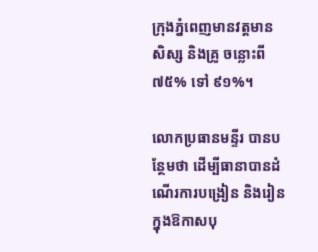ក្រុងភ្នំពេញមានវត្តមានសិស្ស និងគ្រូ ចន្លោះពី ៧៥% ទៅ ៩១%។

លោកប្រធានមន្ទីរ បានបន្ថែមថា ដើម្បីធានាបានដំណើរការបង្រៀន និងរៀន ក្នុងឱកាសបុ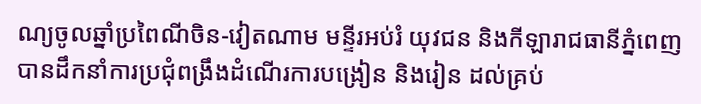ណ្យចូលឆ្នាំប្រពៃណីចិន-វៀតណាម មន្ទីរអប់រំ យុវជន និងកីឡារាជធានីភ្នំពេញ បានដឹកនាំការប្រជុំពង្រឹងដំណើរការបង្រៀន និងរៀន ដល់គ្រប់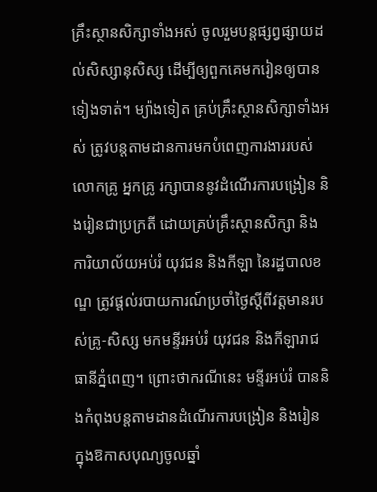គ្រឹះស្ថានសិក្សាទាំងអស់ ចូលរួមបន្តផ្សព្វផ្សាយដល់សិស្សានុសិស្ស ដើម្បីឲ្យពួកគេមករៀនឲ្យបានទៀងទាត់។ ម្យ៉ាងទៀត គ្រប់គ្រឹះស្ថានសិក្សាទាំងអស់ ត្រូវបន្តតាមដានការមកបំពេញការងាររបស់លោកគ្រូ អ្នកគ្រូ រក្សាបាននូវដំណើរការបង្រៀន និងរៀនជាប្រក្រតី ដោយគ្រប់គ្រឹះស្ថានសិក្សា និងការិយាល័យអប់រំ យុវជន និងកីឡា នៃរដ្ឋបាលខណ្ឌ ត្រូវផ្តល់របាយការណ៍ប្រចាំថ្ងៃស្ដីពីវត្តមានរបស់គ្រូ-សិស្ស មកមន្ទីរអប់រំ យុវជន និងកីឡារាជធានីភ្នំពេញ។ ព្រោះថាករណីនេះ មន្ទីរអប់រំ បាននិងកំពុងបន្តតាមដានដំណើរការបង្រៀន និងរៀន ក្នុងឱកាសបុណ្យចូលឆ្នាំ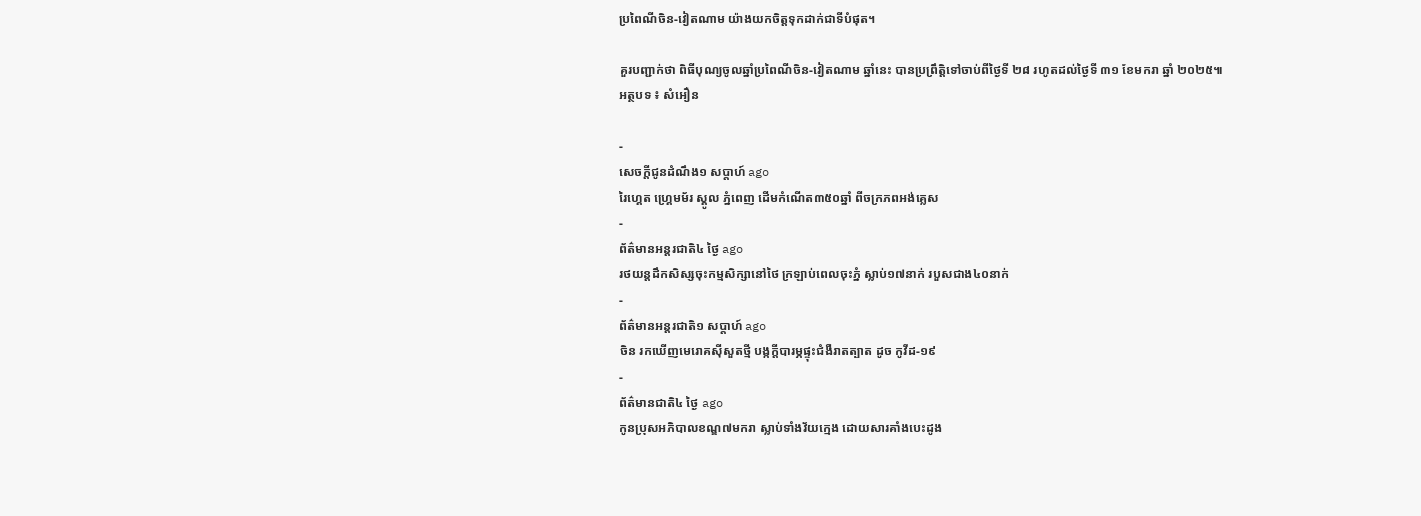ប្រពៃណីចិន-វៀតណាម យ៉ាងយកចិត្តទុកដាក់ជាទីបំផុត។

គួរបញ្ជាក់ថា ពិធីបុណ្យចូលឆ្នាំប្រពៃណីចិន-វៀតណាម ឆ្នាំនេះ បានប្រព្រឹត្តិទៅចាប់ពីថ្ងៃទី ២៨ រហូតដល់ថ្ងៃទី ៣១ ខែមករា ឆ្នាំ ២០២៥៕
អត្ថបទ ៖ សំអឿន

-
សេចក្ដីជូនដំណឹង១ សប្តាហ៍ ago
រៃហ្គេត ហ្គ្រេមម័រ ស្គូល ភ្នំពេញ ដើមកំណើត៣៥០ឆ្នាំ ពីចក្រភពអង់គ្លេស
-
ព័ត៌មានអន្ដរជាតិ៤ ថ្ងៃ ago
រថយន្តដឹកសិស្សចុះកម្មសិក្សានៅថៃ ក្រឡាប់ពេលចុះភ្នំ ស្លាប់១៧នាក់ របួសជាង៤០នាក់
-
ព័ត៌មានអន្ដរជាតិ១ សប្តាហ៍ ago
ចិន រកឃើញមេរោគស៊ីសួតថ្មី បង្កក្តីបារម្ភផ្ទុះជំងឺរាតត្បាត ដូច កូវីដ-១៩
-
ព័ត៌មានជាតិ៤ ថ្ងៃ ago
កូនប្រុសអភិបាលខណ្ឌ៧មករា ស្លាប់ទាំងវ័យក្មេង ដោយសារគាំងបេះដូង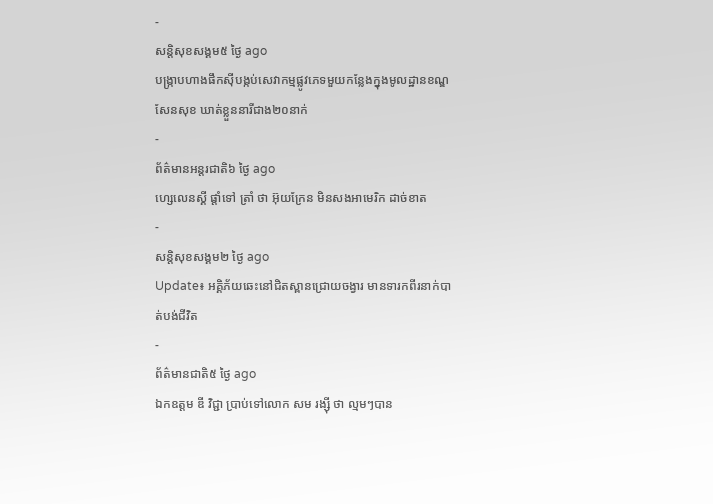-
សន្តិសុខសង្គម៥ ថ្ងៃ ago
បង្ក្រាបហាងផឹកស៊ីបង្កប់សេវាកម្មផ្លូវភេទមួយកន្លែងក្នុងមូលដ្ឋានខណ្ឌសែនសុខ ឃាត់ខ្លួននារីជាង២០នាក់
-
ព័ត៌មានអន្ដរជាតិ៦ ថ្ងៃ ago
ហ្សេលេនស្គី ផ្តាំទៅ ត្រាំ ថា អ៊ុយក្រែន មិនសងអាមេរិក ដាច់ខាត
-
សន្តិសុខសង្គម២ ថ្ងៃ ago
Update៖ អគ្គិភ័យឆេះនៅជិតស្ពានជ្រោយចង្វារ មានទារកពីរនាក់បាត់បង់ជីវិត
-
ព័ត៌មានជាតិ៥ ថ្ងៃ ago
ឯកឧត្តម ឌី វិជ្ជា ប្រាប់ទៅលោក សម រង្ស៊ី ថា ល្មមៗបាន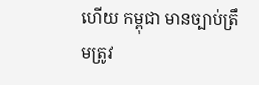ហើយ កម្ពុជា មានច្បាប់ត្រឹមត្រូវ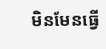មិនមែនធ្វើ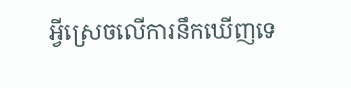អ្វីស្រេចលើការនឹកឃើញទេ